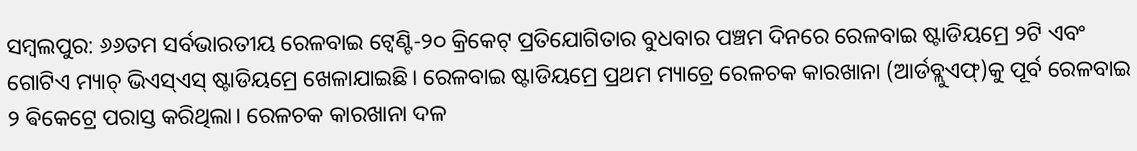ସମ୍ବଲପୁର: ୬୬ତମ ସର୍ବଭାରତୀୟ ରେଳବାଇ ଟ୍ବେଣ୍ଟି-୨୦ କ୍ରିକେଟ୍ ପ୍ରତିଯୋଗିତାର ବୁଧବାର ପଞ୍ଚମ ଦିନରେ ରେଳବାଇ ଷ୍ଟାଡିୟମ୍ରେ ୨ଟି ଏବଂ ଗୋଟିଏ ମ୍ୟାଚ୍ ଭିଏସ୍ଏସ୍ ଷ୍ଟାଡିୟମ୍ରେ ଖେଳାଯାଇଛି। ରେଳବାଇ ଷ୍ଟାଡିୟମ୍ରେ ପ୍ରଥମ ମ୍ୟାଚ୍ରେ ରେଳଚକ କାରଖାନା (ଆର୍ଡବ୍ଲୁଏଫ୍)କୁ ପୂର୍ବ ରେଳବାଇ ୨ ଵିକେଟ୍ରେ ପରାସ୍ତ କରିଥିଲା। ରେଳଚକ କାରଖାନା ଦଳ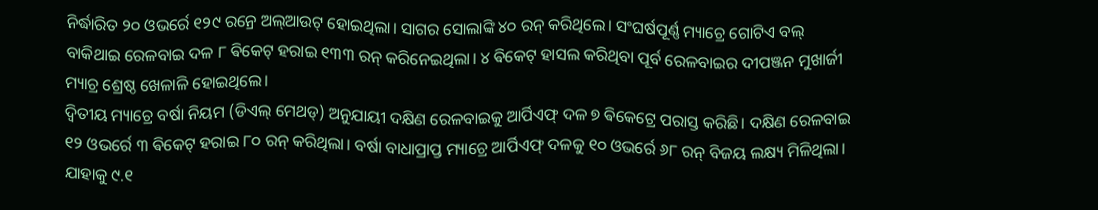ନିର୍ଦ୍ଧାରିତ ୨୦ ଓଭର୍ରେ ୧୨୯ ରନ୍ରେ ଅଲ୍ଆଉଟ୍ ହୋଇଥିଲା। ସାଗର ସୋଲାଙ୍କି ୪୦ ରନ୍ କରିଥିଲେ। ସଂଘର୍ଷପୂର୍ଣ୍ଣ ମ୍ୟାଚ୍ରେ ଗୋଟିଏ ବଲ୍ ବାକିଥାଇ ରେଳବାଇ ଦଳ ୮ ଵିକେଟ୍ ହରାଇ ୧୩୩ ରନ୍ କରିନେଇଥିଲା। ୪ ଵିକେଟ୍ ହାସଲ କରିଥିବା ପୂର୍ବ ରେଳବାଇର ଦୀପଞ୍ଜନ ମୁଖାର୍ଜୀ ମ୍ୟାଚ୍ର ଶ୍ରେଷ୍ଠ ଖେଳାଳି ହୋଇଥିଲେ।
ଦ୍ବିତୀୟ ମ୍ୟାଚ୍ରେ ବର୍ଷା ନିୟମ (ଡିଏଲ୍ ମେଥଡ୍) ଅନୁଯାୟୀ ଦକ୍ଷିଣ ରେଳବାଇକୁ ଆର୍ପିଏଫ୍ ଦଳ ୭ ଵିକେଟ୍ରେ ପରାସ୍ତ କରିଛି। ଦକ୍ଷିଣ ରେଳବାଇ ୧୨ ଓଭର୍ରେ ୩ ଵିକେଟ୍ ହରାଇ ୮୦ ରନ୍ କରିଥିଲା। ବର୍ଷା ବାଧାପ୍ରାପ୍ତ ମ୍ୟାଚ୍ରେ ଆର୍ପିଏଫ୍ ଦଳକୁ ୧୦ ଓଭର୍ରେ ୬୮ ରନ୍ ବିଜୟ ଲକ୍ଷ୍ୟ ମିଳିଥିଲା। ଯାହାକୁ ୯.୧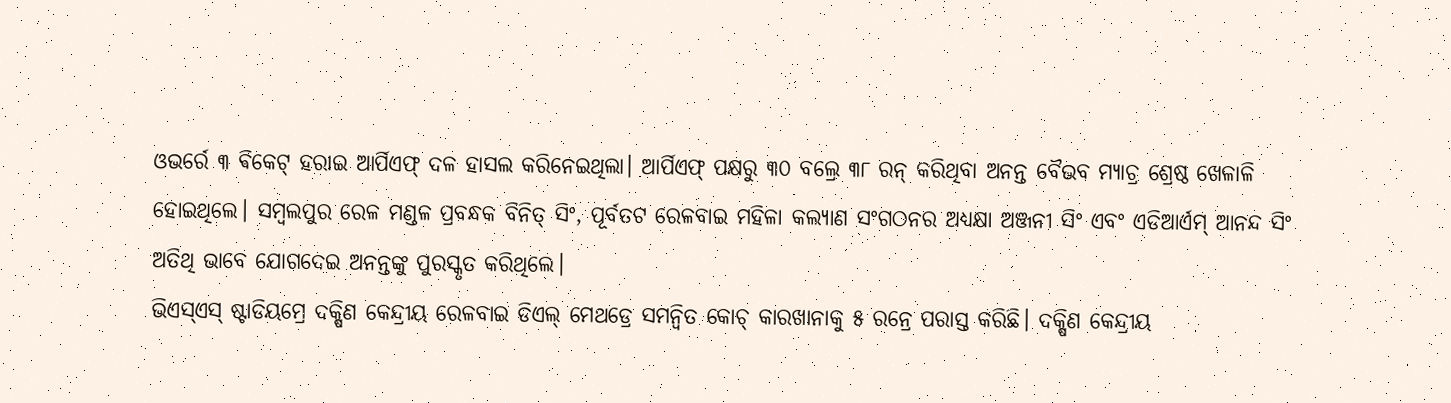ଓଭର୍ରେ ୩ ଵିକେଟ୍ ହରାଇ ଆର୍ପିଏଫ୍ ଦଳ ହାସଲ କରିନେଇଥିଲା। ଆର୍ପିଏଫ୍ ପକ୍ଷରୁ ୩୦ ବଲ୍ରେ ୩୮ ରନ୍ କରିଥିବା ଅନନ୍ତ ବୈଭବ ମ୍ୟାଚ୍ର ଶ୍ରେଷ୍ଠ ଖେଳାଳି ହୋଇଥିଲେ। ସମ୍ବଲପୁର ରେଳ ମଣ୍ଡଳ ପ୍ରବନ୍ଧକ ବିନିତ୍ ସିଂ, ପୂର୍ବତଟ ରେଳବାଇ ମହିଳା କଲ୍ୟାଣ ସଂଗଠନର ଅଧ୍ୟକ୍ଷା ଅଞ୍ଜନୀ ସିଂ ଏବଂ ଏଡିଆର୍ଏମ୍ ଆନନ୍ଦ ସିଂ ଅତିଥି ଭାବେ ଯୋଗଦେଇ ଅନନ୍ତଙ୍କୁ ପୁରସ୍କୃତ କରିଥିଲେ।
ଭିଏସ୍ଏସ୍ ଷ୍ଟାଡିୟମ୍ରେ ଦକ୍ଷିଣ କେନ୍ଦ୍ରୀୟ ରେଳବାଇ ଡିଏଲ୍ ମେଥଡ୍ରେ ସମନ୍ବିତ କୋଚ୍ କାରଖାନାକୁ ୫ ରନ୍ରେ ପରାସ୍ତ କରିଛି। ଦକ୍ଷିଣ କେନ୍ଦ୍ରୀୟ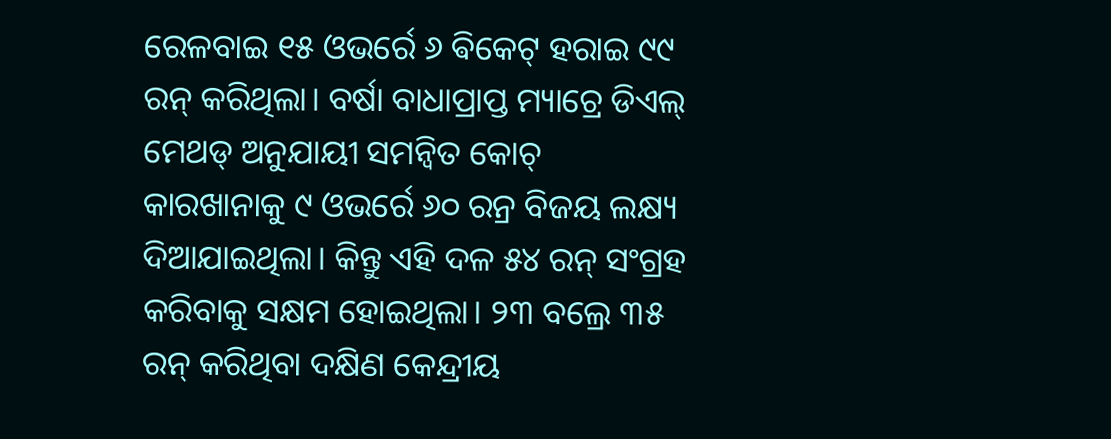ରେଳବାଇ ୧୫ ଓଭର୍ରେ ୬ ଵିକେଟ୍ ହରାଇ ୯୯ ରନ୍ କରିଥିଲା। ବର୍ଷା ବାଧାପ୍ରାପ୍ତ ମ୍ୟାଚ୍ରେ ଡିଏଲ୍ ମେଥଡ୍ ଅନୁଯାୟୀ ସମନ୍ବିତ କୋଚ୍ କାରଖାନାକୁ ୯ ଓଭର୍ରେ ୬୦ ରନ୍ର ବିଜୟ ଲକ୍ଷ୍ୟ ଦିଆଯାଇଥିଲା। କିନ୍ତୁ ଏହି ଦଳ ୫୪ ରନ୍ ସଂଗ୍ରହ କରିବାକୁ ସକ୍ଷମ ହୋଇଥିଲା। ୨୩ ବଲ୍ରେ ୩୫ ରନ୍ କରିଥିବା ଦକ୍ଷିଣ କେନ୍ଦ୍ରୀୟ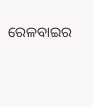ରେଳବାଇର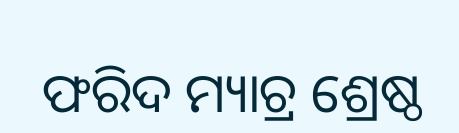ଫରିଦ ମ୍ୟାଚ୍ର ଶ୍ରେଷ୍ଠ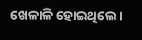ଖେଳାଳି ହୋଇଥିଲେ।